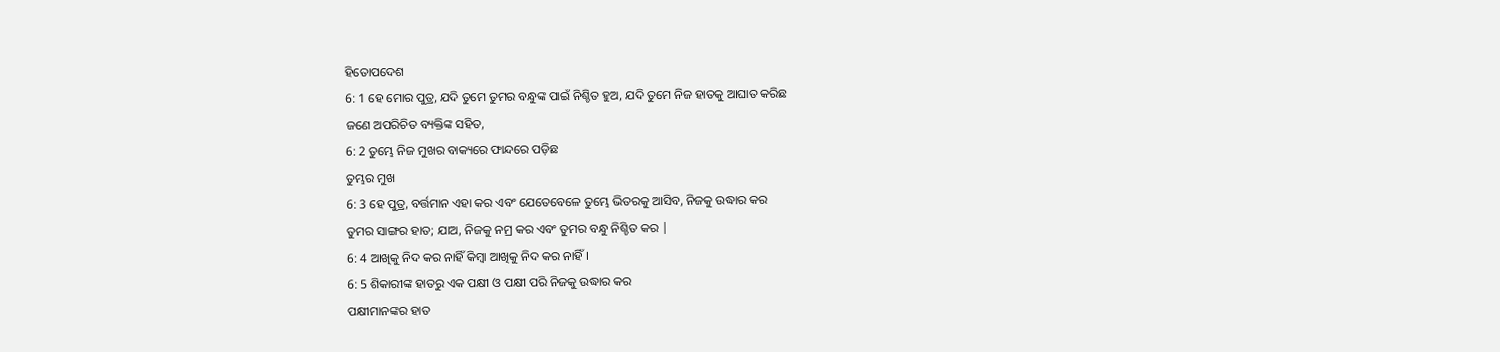ହିତୋପଦେଶ
6: 1 ହେ ମୋର ପୁତ୍ର, ଯଦି ତୁମେ ତୁମର ବନ୍ଧୁଙ୍କ ପାଇଁ ନିଶ୍ଚିତ ହୁଅ, ଯଦି ତୁମେ ନିଜ ହାତକୁ ଆଘାତ କରିଛ
ଜଣେ ଅପରିଚିତ ବ୍ୟକ୍ତିଙ୍କ ସହିତ,
6: 2 ତୁମ୍ଭେ ନିଜ ମୁଖର ବାକ୍ୟରେ ଫାନ୍ଦରେ ପଡ଼ିଛ
ତୁମ୍ଭର ମୁଖ
6: 3 ହେ ପୁତ୍ର, ବର୍ତ୍ତମାନ ଏହା କର ଏବଂ ଯେତେବେଳେ ତୁମ୍ଭେ ଭିତରକୁ ଆସିବ, ନିଜକୁ ଉଦ୍ଧାର କର
ତୁମର ସାଙ୍ଗର ହାତ; ଯାଅ, ନିଜକୁ ନମ୍ର କର ଏବଂ ତୁମର ବନ୍ଧୁ ନିଶ୍ଚିତ କର |
6: 4 ଆଖିକୁ ନିଦ କର ନାହିଁ କିମ୍ବା ଆଖିକୁ ନିଦ କର ନାହିଁ।
6: 5 ଶିକାରୀଙ୍କ ହାତରୁ ଏକ ପକ୍ଷୀ ଓ ପକ୍ଷୀ ପରି ନିଜକୁ ଉଦ୍ଧାର କର
ପକ୍ଷୀମାନଙ୍କର ହାତ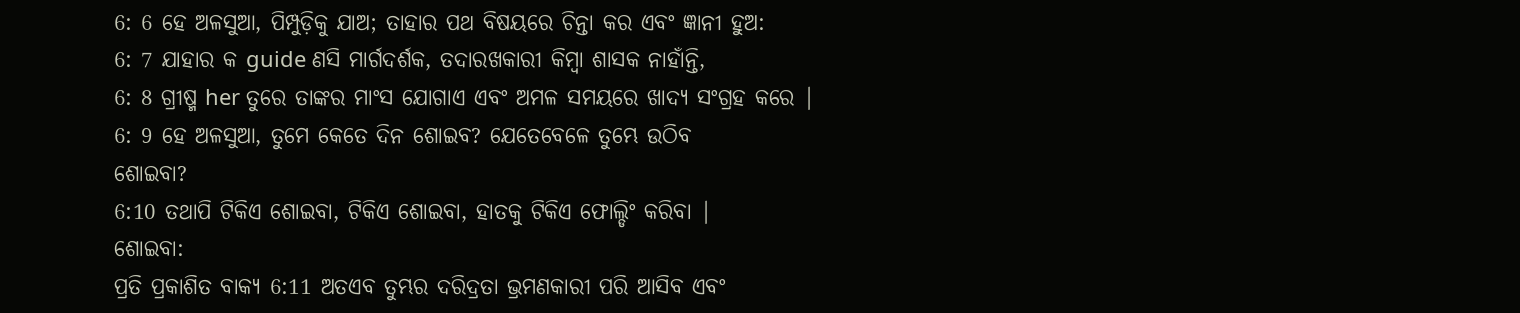6: 6 ହେ ଅଳସୁଆ, ପିମ୍ପୁଡ଼ିକୁ ଯାଅ; ତାହାର ପଥ ବିଷୟରେ ଚିନ୍ତା କର ଏବଂ ଜ୍ଞାନୀ ହୁଅ:
6: 7 ଯାହାର କ guide ଣସି ମାର୍ଗଦର୍ଶକ, ତଦାରଖକାରୀ କିମ୍ବା ଶାସକ ନାହାଁନ୍ତି,
6: 8 ଗ୍ରୀଷ୍ମ her ତୁରେ ତାଙ୍କର ମାଂସ ଯୋଗାଏ ଏବଂ ଅମଳ ସମୟରେ ଖାଦ୍ୟ ସଂଗ୍ରହ କରେ |
6: 9 ହେ ଅଳସୁଆ, ତୁମେ କେତେ ଦିନ ଶୋଇବ? ଯେତେବେଳେ ତୁମ୍ଭେ ଉଠିବ
ଶୋଇବା?
6:10 ତଥାପି ଟିକିଏ ଶୋଇବା, ଟିକିଏ ଶୋଇବା, ହାତକୁ ଟିକିଏ ଫୋଲ୍ଡିଂ କରିବା |
ଶୋଇବା:
ପ୍ରତି ପ୍ରକାଶିତ ବାକ୍ୟ 6:11 ଅତଏବ ତୁମ୍ଭର ଦରିଦ୍ରତା ଭ୍ରମଣକାରୀ ପରି ଆସିବ ଏବଂ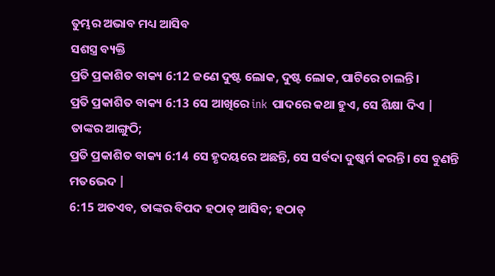ତୁମ୍ଭର ଅଭାବ ମଧ୍ୟ ଆସିବ
ସଶସ୍ତ୍ର ବ୍ୟକ୍ତି
ପ୍ରତି ପ୍ରକାଶିତ ବାକ୍ୟ 6:12 ଜଣେ ଦୁଷ୍ଟ ଲୋକ, ଦୁଷ୍ଟ ଲୋକ, ପାଟିରେ ଚାଲନ୍ତି।
ପ୍ରତି ପ୍ରକାଶିତ ବାକ୍ୟ 6:13 ସେ ଆଖିରେ ink ପାଦରେ କଥା ହୁଏ, ସେ ଶିକ୍ଷା ଦିଏ |
ତାଙ୍କର ଆଙ୍ଗୁଠି;
ପ୍ରତି ପ୍ରକାଶିତ ବାକ୍ୟ 6:14 ସେ ହୃଦୟରେ ଅଛନ୍ତି, ସେ ସର୍ବଦା ଦୁଷ୍କର୍ମ କରନ୍ତି। ସେ ବୁଣନ୍ତି
ମତଭେଦ |
6:15 ଅତଏବ, ତାଙ୍କର ବିପଦ ହଠାତ୍ ଆସିବ; ହଠାତ୍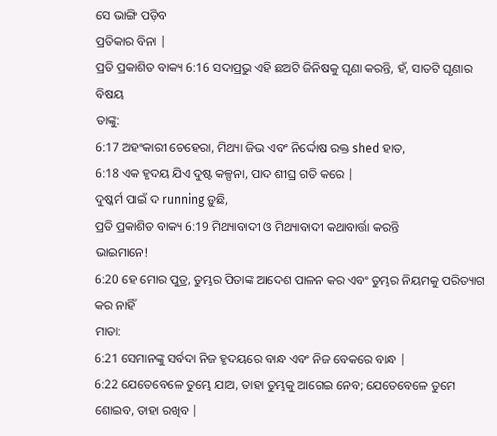ସେ ଭାଙ୍ଗି ପଡ଼ିବ
ପ୍ରତିକାର ବିନା |
ପ୍ରତି ପ୍ରକାଶିତ ବାକ୍ୟ 6:16 ସଦାପ୍ରଭୁ ଏହି ଛଅଟି ଜିନିଷକୁ ଘୃଣା କରନ୍ତି, ହଁ, ସାତଟି ଘୃଣାର ବିଷୟ
ତାଙ୍କୁ:
6:17 ଅହଂକାରୀ ଚେହେରା, ମିଥ୍ୟା ଜିଭ ଏବଂ ନିର୍ଦ୍ଦୋଷ ରକ୍ତ shed ହାତ,
6:18 ଏକ ହୃଦୟ ଯିଏ ଦୁଷ୍ଟ କଳ୍ପନା, ପାଦ ଶୀଘ୍ର ଗତି କରେ |
ଦୁଷ୍କର୍ମ ପାଇଁ ଦ running ଡ଼ୁଛି,
ପ୍ରତି ପ୍ରକାଶିତ ବାକ୍ୟ 6:19 ମିଥ୍ୟାବାଦୀ ଓ ମିଥ୍ୟାବାଦୀ କଥାବାର୍ତ୍ତା କରନ୍ତି
ଭାଇମାନେ!
6:20 ହେ ମୋର ପୁତ୍ର, ତୁମ୍ଭର ପିତାଙ୍କ ଆଦେଶ ପାଳନ କର ଏବଂ ତୁମ୍ଭର ନିୟମକୁ ପରିତ୍ୟାଗ କର ନାହିଁ
ମାତା:
6:21 ସେମାନଙ୍କୁ ସର୍ବଦା ନିଜ ହୃଦୟରେ ବାନ୍ଧ ଏବଂ ନିଜ ବେକରେ ବାନ୍ଧ |
6:22 ଯେତେବେଳେ ତୁମ୍ଭେ ଯାଅ, ତାହା ତୁମ୍ଭକୁ ଆଗେଇ ନେବ; ଯେତେବେଳେ ତୁମେ ଶୋଇବ, ତାହା ରଖିବ |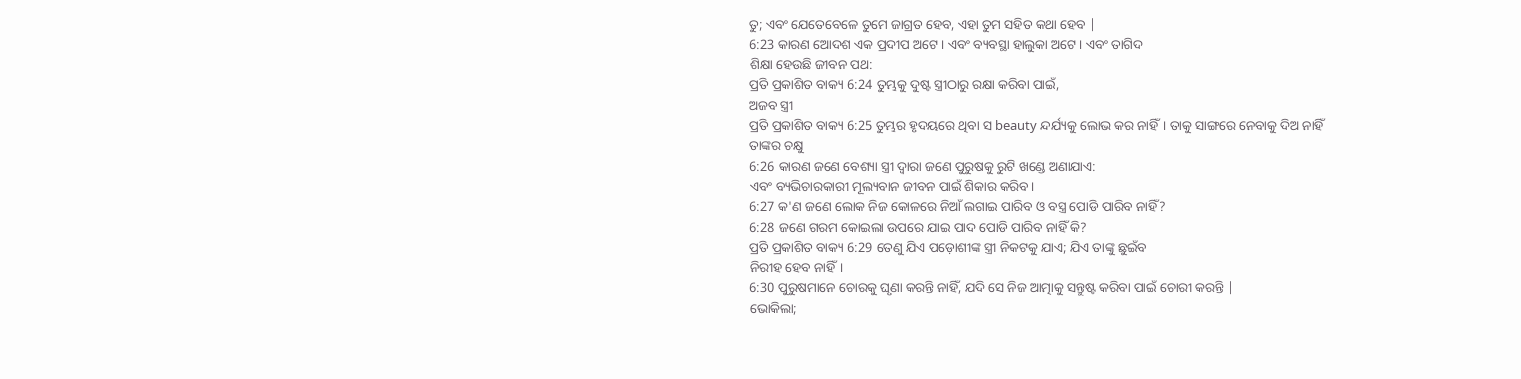ତୁ; ଏବଂ ଯେତେବେଳେ ତୁମେ ଜାଗ୍ରତ ହେବ, ଏହା ତୁମ ସହିତ କଥା ହେବ |
6:23 କାରଣ ଆେଦଶ ଏକ ପ୍ରଦୀପ ଅଟେ। ଏବଂ ବ୍ୟବସ୍ଥା ହାଲୁକା ଅଟେ। ଏବଂ ତାଗିଦ
ଶିକ୍ଷା ହେଉଛି ଜୀବନ ପଥ:
ପ୍ରତି ପ୍ରକାଶିତ ବାକ୍ୟ 6:24 ତୁମ୍ଭକୁ ଦୁଷ୍ଟ ସ୍ତ୍ରୀଠାରୁ ରକ୍ଷା କରିବା ପାଇଁ,
ଅଜବ ସ୍ତ୍ରୀ
ପ୍ରତି ପ୍ରକାଶିତ ବାକ୍ୟ 6:25 ତୁମ୍ଭର ହୃଦୟରେ ଥିବା ସ beauty ନ୍ଦର୍ଯ୍ୟକୁ ଲୋଭ କର ନାହିଁ। ତାକୁ ସାଙ୍ଗରେ ନେବାକୁ ଦିଅ ନାହିଁ
ତାଙ୍କର ଚକ୍ଷୁ
6:26 କାରଣ ଜଣେ ବେଶ୍ୟା ସ୍ତ୍ରୀ ଦ୍ୱାରା ଜଣେ ପୁରୁଷକୁ ରୁଟି ଖଣ୍ଡେ ଅଣାଯାଏ:
ଏବଂ ବ୍ୟଭିଚାରକାରୀ ମୂଲ୍ୟବାନ ଜୀବନ ପାଇଁ ଶିକାର କରିବ।
6:27 କ'ଣ ଜଣେ ଲୋକ ନିଜ କୋଳରେ ନିଆଁ ଲଗାଇ ପାରିବ ଓ ବସ୍ତ୍ର ପୋଡି ପାରିବ ନାହିଁ?
6:28 ଜଣେ ଗରମ କୋଇଲା ଉପରେ ଯାଇ ପାଦ ପୋଡି ପାରିବ ନାହିଁ କି?
ପ୍ରତି ପ୍ରକାଶିତ ବାକ୍ୟ 6:29 ତେଣୁ ଯିଏ ପଡ଼ୋଶୀଙ୍କ ସ୍ତ୍ରୀ ନିକଟକୁ ଯାଏ; ଯିଏ ତାଙ୍କୁ ଛୁଇଁବ
ନିରୀହ ହେବ ନାହିଁ।
6:30 ପୁରୁଷମାନେ ଚୋରକୁ ଘୃଣା କରନ୍ତି ନାହିଁ, ଯଦି ସେ ନିଜ ଆତ୍ମାକୁ ସନ୍ତୁଷ୍ଟ କରିବା ପାଇଁ ଚୋରୀ କରନ୍ତି |
ଭୋକିଲା;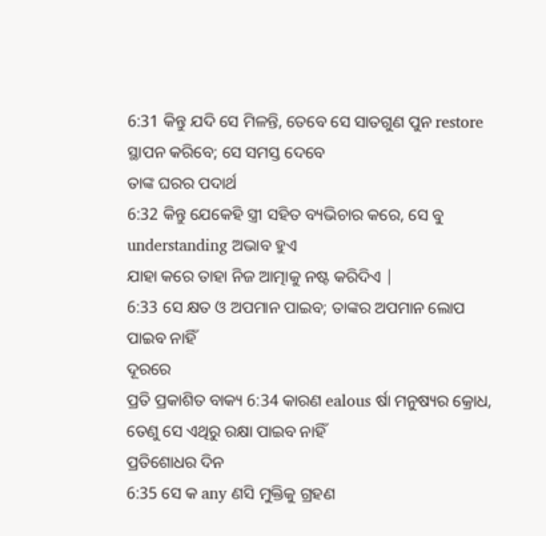6:31 କିନ୍ତୁ ଯଦି ସେ ମିଳନ୍ତି, ତେବେ ସେ ସାତଗୁଣ ପୁନ restore ସ୍ଥାପନ କରିବେ; ସେ ସମସ୍ତ ଦେବେ
ତାଙ୍କ ଘରର ପଦାର୍ଥ
6:32 କିନ୍ତୁ ଯେକେହି ସ୍ତ୍ରୀ ସହିତ ବ୍ୟଭିଚାର କରେ, ସେ ବୁ understanding ଅଭାବ ହୁଏ
ଯାହା କରେ ତାହା ନିଜ ଆତ୍ମାକୁ ନଷ୍ଟ କରିଦିଏ |
6:33 ସେ କ୍ଷତ ଓ ଅପମାନ ପାଇବ; ତାଙ୍କର ଅପମାନ ଲୋପ ପାଇବ ନାହିଁ
ଦୂରରେ
ପ୍ରତି ପ୍ରକାଶିତ ବାକ୍ୟ 6:34 କାରଣ ealous ର୍ଷା ମନୁଷ୍ୟର କ୍ରୋଧ, ତେଣୁ ସେ ଏଥିରୁ ରକ୍ଷା ପାଇବ ନାହିଁ
ପ୍ରତିଶୋଧର ଦିନ
6:35 ସେ କ any ଣସି ମୁକ୍ତିକୁ ଗ୍ରହଣ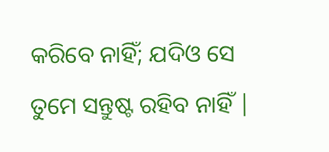କରିବେ ନାହିଁ; ଯଦିଓ ସେ ତୁମେ ସନ୍ତୁଷ୍ଟ ରହିବ ନାହିଁ |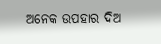ଅନେକ ଉପହାର ଦିଅ